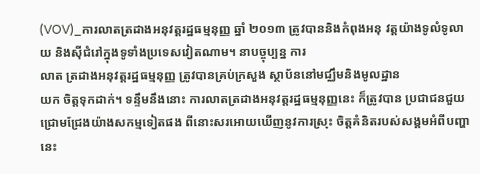(VOV)_ការលាតត្រដាងអនុវត្តរដ្ឋធម្មនុញ្ញ ឆ្នាំ ២០១៣ ត្រូវបាននិងកំពុងអនុ វត្តយ៉ាងទូលំទូលាយ និងស៊ីជំរៅក្នុងទូទាំងប្រទេសវៀតណាម។ នាបច្ចុប្បន្ន ការ
លាត ត្រដាងអនុវត្តរដ្ឋធម្មនុញ្ញ ត្រូវបានគ្រប់ក្រសួង ស្ថាប័ននៅមជ្ឈឹមនិងមូលដ្ឋាន
យក ចិត្តទុកដាក់។ ទន្ទឹមនឹងនោះ ការលាតត្រដាងអនុវត្តរដ្ឋធម្មនុញ្ញនេះ ក៏ត្រូវបាន ប្រជាជនជួយជ្រោមជ្រែងយ៉ាងសកម្មទៀតផង ពីនោះសរអោយឃើញនូវការស្រុះ ចិត្តគំនិតរបស់សង្គមអំពីបញ្ហានេះ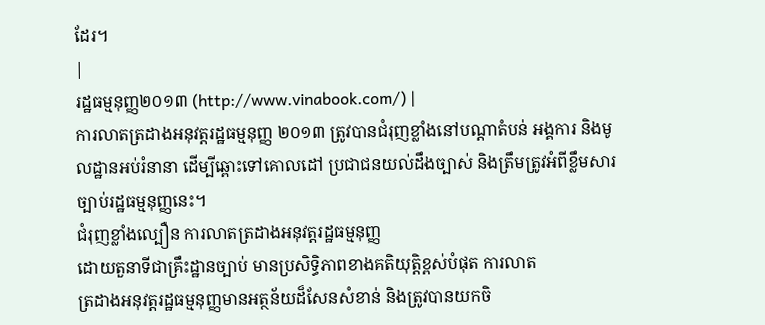ដែរ។
|
រដ្ឋធម្មនុញ្ញ២០១៣ (http://www.vinabook.com/) |
ការលាតត្រដាងអនុវត្តរដ្ឋធម្មនុញ្ញ ២០១៣ ត្រូវបានជំរុញខ្លាំងនៅបណ្ដាតំបន់ អង្គការ និងមូលដ្ឋានអប់រំនានា ដើម្បីឆ្ពោះទៅគោលដៅ ប្រជាជនយល់ដឹងច្បាស់ និងត្រឹមត្រូវអំពីខ្លឹមសារច្បាប់រដ្ឋធម្មនុញ្ញនេះ។
ជំរុញខ្លាំងល្បឿន ការលាតត្រដាងអនុវត្តរដ្ឋធម្មនុញ្ញ
ដោយតួនាទីជាគ្រឹះដ្ឋានច្បាប់ មានប្រសិទ្ធិភាពខាងគតិយុត្តិខ្ពស់បំផុត ការលាត
ត្រដាងអនុវត្តរដ្ឋធម្មនុញ្ញមានអត្ថន័យដ៏សែនសំខាន់ និងត្រូវបានយកចិ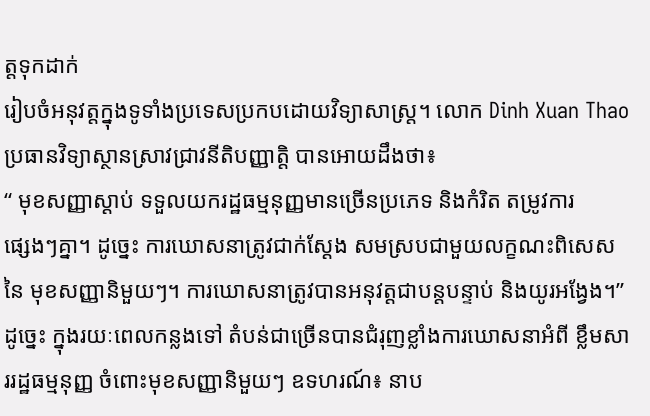ត្តទុកដាក់
រៀបចំអនុវត្តក្នុងទូទាំងប្រទេសប្រកបដោយវិទ្យាសាស្ត្រ។ លោក Dinh Xuan Thao ប្រធានវិទ្យាស្ថានស្រាវជ្រាវនីតិបញ្ញាត្តិ បានអោយដឹងថា៖
“ មុខសញ្ញាស្ដាប់ ទទួលយករដ្ឋធម្មនុញ្ញមានច្រើនប្រភេទ និងកំរិត តម្រូវការ
ផ្សេងៗគ្នា។ ដូច្នេះ ការឃោសនាត្រូវជាក់ស្ដែង សមស្របជាមួយលក្ខណះពិសេស
នៃ មុខសញ្ញានិមួយៗ។ ការឃោសនាត្រូវបានអនុវត្តជាបន្តបន្ទាប់ និងយូរអង្វែង។”
ដូច្នេះ ក្នុងរយៈពេលកន្លងទៅ តំបន់ជាច្រើនបានជំរុញខ្លាំងការឃោសនាអំពី ខ្លឹមសាររដ្ឋធម្មនុញ្ញ ចំពោះមុខសញ្ញានិមួយៗ ឧទហរណ៍៖ នាប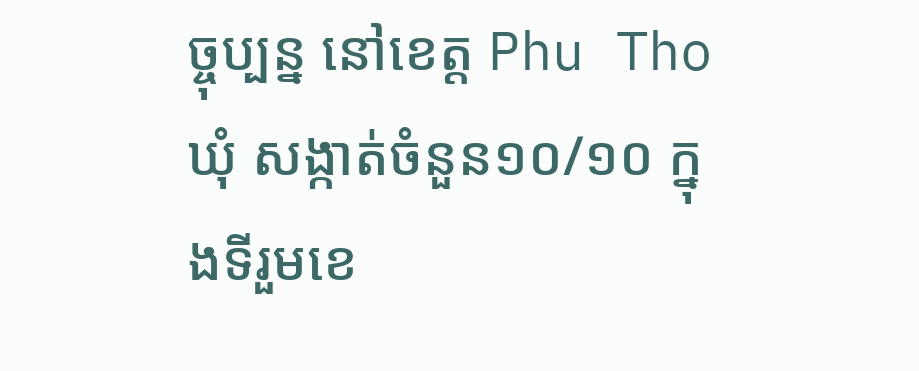ច្ចុប្បន្ន នៅខេត្ត Phu Tho ឃុំ សង្កាត់ចំនួន១០/១០ ក្នុងទីរួមខេ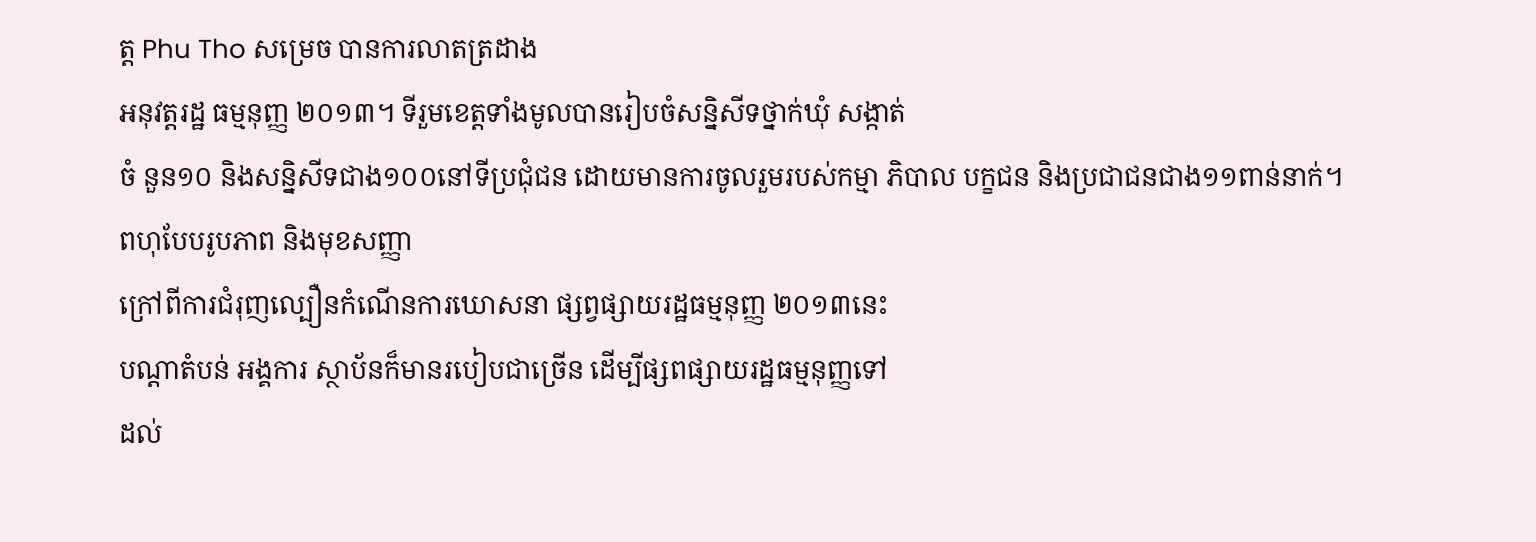ត្ត Phu Tho សម្រេច បានការលាតត្រដាង
អនុវត្តរដ្ឋ ធម្មនុញ្ញ ២០១៣។ ទីរួមខេត្តទាំងមូលបានរៀបចំសន្និសីទថ្នាក់ឃុំ សង្កាត់
ចំ នួន១០ និងសន្និសីទជាង១០០នៅទីប្រជុំជន ដោយមានការចូលរួមរបស់កម្មា ភិបាល បក្ខជន និងប្រជាជនជាង១១ពាន់នាក់។
ពហុបែបរូបភាព និងមុខសញ្ញា
ក្រៅពីការជំរុញល្បឿនកំណើនការឃោសនា ផ្សព្វផ្សាយរដ្ឋធម្មនុញ្ញ ២០១៣នេះ
បណ្ដាតំបន់ អង្គការ ស្ថាប័នក៏មានរបៀបជាច្រើន ដើម្បីផ្សពផ្សាយរដ្ឋធម្មនុញ្ញទៅ
ដល់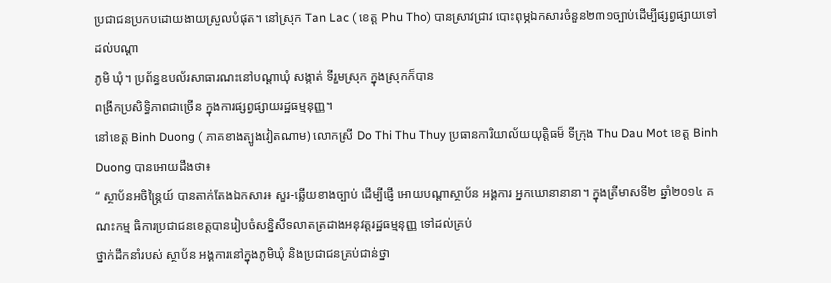ប្រជាជនប្រកបដោយងាយស្រួលបំផុត។ នៅស្រុក Tan Lac ( ខេត្ត Phu Tho) បានស្រាវជ្រាវ បោះពុម្ភឯកសារចំនួន២៣១ច្បាប់ដើម្បីផ្សព្វផ្សាយទៅដល់បណ្ដា
ភូមិ ឃុំ។ ប្រព័ន្ធឧបល័រសាធារណះនៅបណ្ដាឃុំ សង្កាត់ ទីរួមស្រុក ក្នុងស្រុកក៏បាន
ពង្រីកប្រសិទ្ធិភាពជាច្រើន ក្នុងការផ្សព្វផ្សាយរដ្ឋធម្មនុញ្ញ។
នៅខេត្ត Binh Duong ( ភាគខាងត្បូងវៀតណាម) លោកស្រី Do Thi Thu Thuy ប្រធានការិយាល័យយុត្តិធម៏ ទីក្រុង Thu Dau Mot ខេត្ត Binh Duong បានអោយដឹងថា៖
“ ស្ថាប័នអចិន្ត្រៃយ៍ បានតាក់តែងឯកសារ៖ សួរ-ឆ្លើយខាងច្បាប់ ដើម្បីផ្ញើ អោយបណ្ដាស្ថាប័ន អង្គការ អ្នកឃោនានានា។ ក្នុងត្រីមាសទី២ ឆ្នាំ២០១៤ គណះកម្ម ធិការប្រជាជនខេត្តបានរៀបចំសន្និសីទលាតត្រដាងអនុវត្តរដ្ឋធម្មនុញ្ញ ទៅដល់គ្រប់
ថ្នាក់ដឹកនាំរបស់ ស្ថាប័ន អង្គការនៅក្នុងភូមិឃុំ និងប្រជាជនគ្រប់ជាន់ថ្នា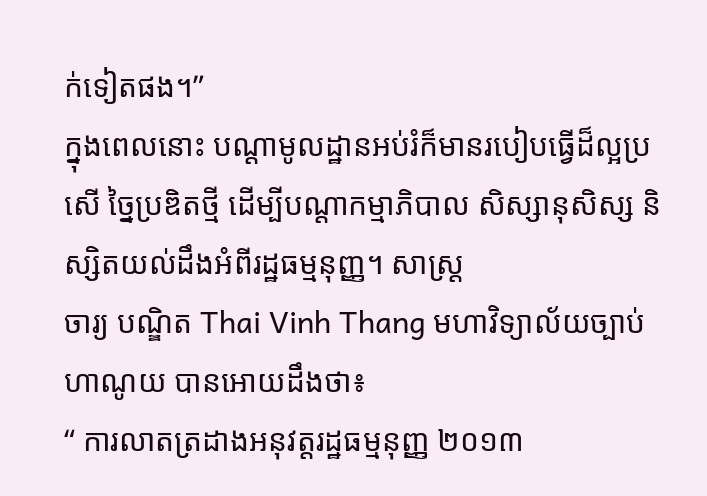ក់ទៀតផង។”
ក្នុងពេលនោះ បណ្ដាមូលដ្ឋានអប់រំក៏មានរបៀបធ្វើដ៏ល្អប្រសើ ច្នៃប្រឌិតថ្មី ដើម្បីបណ្ដាកម្មាភិបាល សិស្សានុសិស្ស និស្សិតយល់ដឹងអំពីរដ្ឋធម្មនុញ្ញ។ សាស្ត្រ
ចារ្យ បណ្ឌិត Thai Vinh Thang មហាវិទ្យាល័យច្បាប់ហាណូយ បានអោយដឹងថា៖
“ ការលាតត្រដាងអនុវត្តរដ្ឋធម្មនុញ្ញ ២០១៣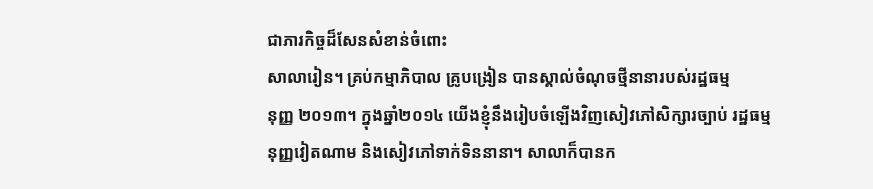ជាភារកិច្ចដ៏សែនសំខាន់ចំពោះ
សាលារៀន។ គ្រប់កម្មាភិបាល គ្រូបង្រៀន បានស្គាល់ចំណុចថ្មីនានារបស់រដ្ឋធម្ម
នុញ្ញ ២០១៣។ ក្នុងឆ្នាំ២០១៤ យើងខ្ញុំនឹងរៀបចំឡើងវិញសៀវភៅសិក្សារច្បាប់ រដ្ឋធម្មនុញ្ញវៀតណាម និងសៀវភៅទាក់ទិននានា។ សាលាក៏បានក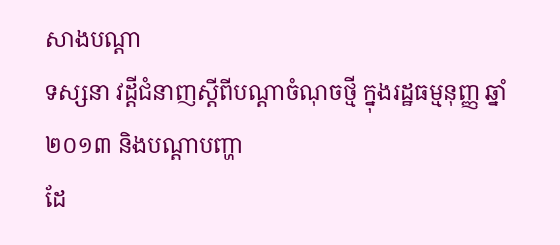សាងបណ្ដា
ទស្សនា វដ្តីជំនាញស្ដីពីបណ្ដាចំណុចថ្មី ក្នុងរដ្ឋធម្មនុញ្ញ ឆ្នាំ ២០១៣ និងបណ្ដាបញ្ហា
ដែ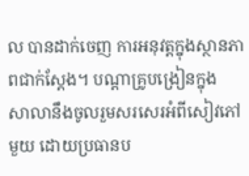ល បានដាក់ចេញ ការអនុវត្តក្នុងស្ថានភាពជាក់ស្ដែង។ បណ្ដាគ្រូបង្រៀនក្នុង
សាលានឹងចូលរួមសរសេរអំពីសៀវភៅមួយ ដោយប្រធានប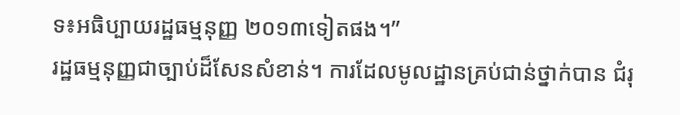ទ៖អធិប្បាយរដ្ឋធម្មនុញ្ញ ២០១៣ទៀតផង។”
រដ្ឋធម្មនុញ្ញជាច្បាប់ដ៏សែនសំខាន់។ ការដែលមូលដ្ឋានគ្រប់ជាន់ថ្នាក់បាន ជំរុ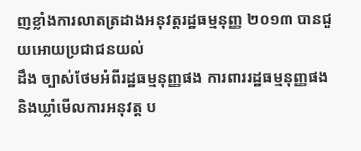ញខ្លាំងការលាតត្រដាងអនុវត្តរដ្ឋធម្មនុញ្ញ ២០១៣ បានជួយអោយប្រជាជនយល់
ដឹង ច្បាស់ថែមអំពីរដ្ឋធម្មនុញ្ញផង ការពាររដ្ឋធម្មនុញ្ញផង និងឃ្លាំមើលការអនុវត្ត ប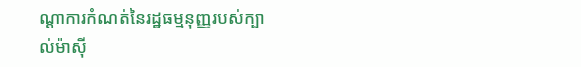ណ្ដាការកំណត់នៃរដ្ឋធម្មនុញ្ញរបស់ក្បាល់ម៉ាស៊ី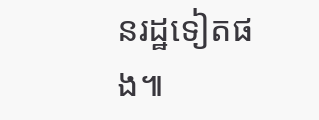នរដ្ឋទៀតផង៕